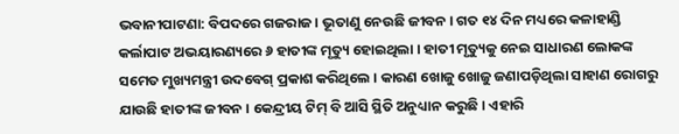ଭବାନୀପାଟଣା: ବିପଦରେ ଗଜରାଜ । ଭୂତାଣୁ ନେଉଛି ଜୀବନ । ଗତ ୧୪ ଦିନ ମଧ୍ୟରେ କଳାହାଣ୍ଡି କର୍ଲାପାଟ ଅଭୟାରଣ୍ୟରେ ୬ ହାତୀଙ୍କ ମୃତ୍ୟୁ ହୋଇଥିଲା । ହାତୀ ମୃତ୍ୟୁକୁ ନେଇ ସାଧାରଣ ଲୋକଙ୍କ ସମେତ ମୁଖ୍ୟମନ୍ତ୍ରୀ ଉଦବେଗ୍ ପ୍ରକାଶ କରିଥିଲେ । କାରଣ ଖୋଜୁ ଖୋଜୁ ଜଣାପଡ଼ିଥିଲା ସାହାଣ ରୋଗରୁ ଯାଉଛି ହାତୀଙ୍କ ଜୀବନ । କେନ୍ଦ୍ରୀୟ ଟିମ୍ ବି ଆସି ସ୍ଥିତି ଅନୁଧ୍ୟାନ କରୁଛି । ଏହାରି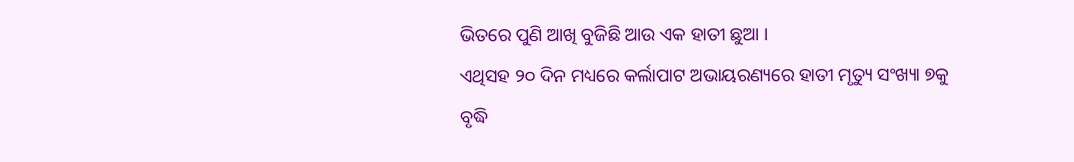ଭିତରେ ପୁଣି ଆଖି ବୁଜିଛି ଆଉ ଏକ ହାତୀ ଛୁଆ ।
ଏଥିସହ ୨୦ ଦିନ ମଧ୍ୟରେ କର୍ଲାପାଟ ଅଭାୟରଣ୍ୟରେ ହାତୀ ମୃତ୍ୟୁ ସଂଖ୍ୟା ୭କୁ ବୃଦ୍ଧି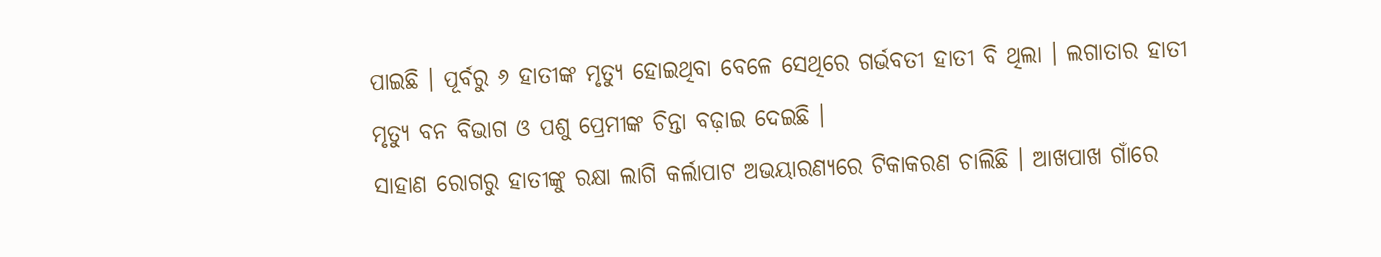ପାଇଛି । ପୂର୍ବରୁ ୬ ହାତୀଙ୍କ ମୃତ୍ୟୁ ହୋଇଥିବା ବେଳେ ସେଥିରେ ଗର୍ଭବତୀ ହାତୀ ବି ଥିଲା । ଲଗାତାର ହାତୀ ମୃତ୍ୟୁ ବନ ବିଭାଗ ଓ ପଶୁ ପ୍ରେମୀଙ୍କ ଚିନ୍ତା ବଢ଼ାଇ ଦେଇଛି ।
ସାହାଣ ରୋଗରୁ ହାତୀଙ୍କୁ ରକ୍ଷା ଲାଗି କର୍ଲାପାଟ ଅଭୟାରଣ୍ୟରେ ଟିକାକରଣ ଚାଲିଛି । ଆଖପାଖ ଗାଁରେ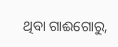ଥିବା ଗାଈଗୋରୁ,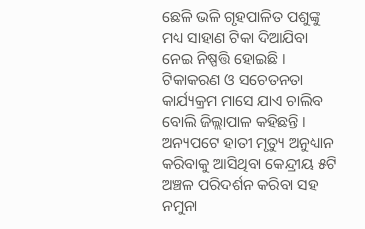ଛେଳି ଭଳି ଗୃହପାଳିତ ପଶୁଙ୍କୁ ମଧ୍ୟ ସାହାଣ ଟିକା ଦିଆଯିବା ନେଇ ନିଷ୍ପତ୍ତି ହୋଇଛି । ଟିକାକରଣ ଓ ସଚେତନତା କାର୍ଯ୍ୟକ୍ରମ ମାସେ ଯାଏ ଚାଲିବ ବୋଲି ଜିଲ୍ଲାପାଳ କହିଛନ୍ତି । ଅନ୍ୟପଟେ ହାତୀ ମୃତ୍ୟୁ ଅନୁଧ୍ୟାନ କରିବାକୁ ଆସିଥିବା କେନ୍ଦ୍ରୀୟ ୫ଟି ଅଞ୍ଚଳ ପରିଦର୍ଶନ କରିବା ସହ ନମୁନା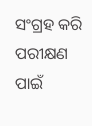ସଂଗ୍ରହ କରି ପରୀକ୍ଷଣ ପାଇଁ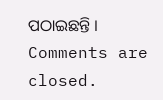ପଠାଇଛନ୍ତି ।
Comments are closed.